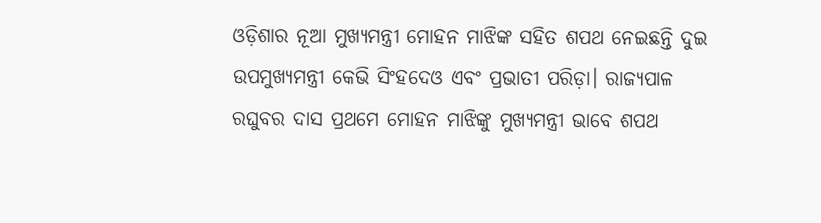ଓଡ଼ିଶାର ନୂଆ ମୁଖ୍ୟମନ୍ତ୍ରୀ ମୋହନ ମାଝିଙ୍କ ସହିତ ଶପଥ ନେଇଛନ୍ତି ଦୁଇ ଉପମୁଖ୍ୟମନ୍ତ୍ରୀ କେଭି ସିଂହଦେଓ ଏବଂ ପ୍ରଭାତୀ ପରିଡ଼ା। ରାଜ୍ୟପାଳ ରଘୁବର ଦାସ ପ୍ରଥମେ ମୋହନ ମାଝିଙ୍କୁ ମୁଖ୍ୟମନ୍ତ୍ରୀ ଭାବେ ଶପଥ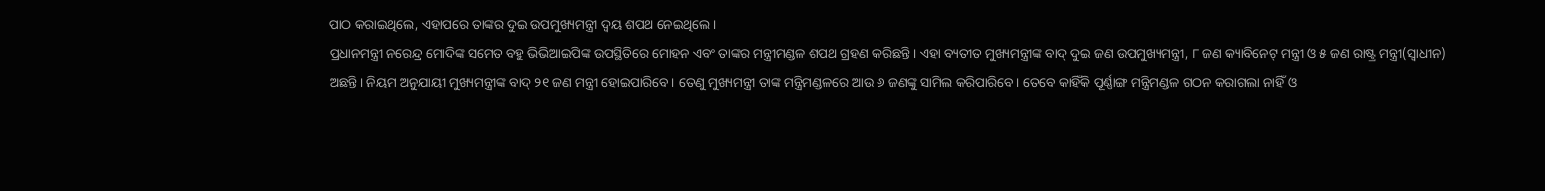ପାଠ କରାଇଥିଲେ, ଏହାପରେ ତାଙ୍କର ଦୁଇ ଉପମୁଖ୍ୟମନ୍ତ୍ରୀ ଦ୍ବୟ ଶପଥ ନେଇଥିଲେ।
ପ୍ରଧାନମନ୍ତ୍ରୀ ନରେନ୍ଦ୍ର ମୋଦିଙ୍କ ସମେତ ବହୁ ଭିଭିଆଇପିଙ୍କ ଉପସ୍ଥିତିରେ ମୋହନ ଏବଂ ତାଙ୍କର ମନ୍ତ୍ରୀମଣ୍ଡଳ ଶପଥ ଗ୍ରହଣ କରିଛନ୍ତି। ଏହା ବ୍ୟତୀତ ମୁଖ୍ୟମନ୍ତ୍ରୀଙ୍କ ବାଦ୍ ଦୁଇ ଜଣ ଉପମୁଖ୍ୟମନ୍ତ୍ରୀ, ୮ ଜଣ କ୍ୟାବିନେଟ୍ ମନ୍ତ୍ରୀ ଓ ୫ ଜଣ ରାଷ୍ଟ୍ର ମନ୍ତ୍ରୀ(ସ୍ବାଧୀନ) ଅଛନ୍ତି। ନିୟମ ଅନୁଯାୟୀ ମୁଖ୍ୟମନ୍ତ୍ରୀଙ୍କ ବାଦ୍ ୨୧ ଜଣ ମନ୍ତ୍ରୀ ହୋଇପାରିବେ। ତେଣୁ ମୁଖ୍ୟମନ୍ତ୍ରୀ ତାଙ୍କ ମନ୍ତ୍ରିମଣ୍ଡଳରେ ଆଉ ୬ ଜଣଙ୍କୁ ସାମିଲ କରିପାରିବେ। ତେବେ କାହିଁକି ପୂର୍ଣ୍ଣାଙ୍ଗ ମନ୍ତ୍ରିମଣ୍ଡଳ ଗଠନ କରାଗଲା ନାହିଁ ଓ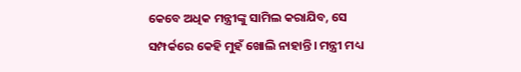କେବେ ଅଧିକ ମନ୍ତ୍ରୀଙ୍କୁ ସାମିଲ କରାଯିବ, ସେ ସମ୍ପର୍କରେ କେହି ମୁହଁ ଖୋଲି ନାହାନ୍ତି। ମନ୍ତ୍ରୀ ମଧ୍ୟ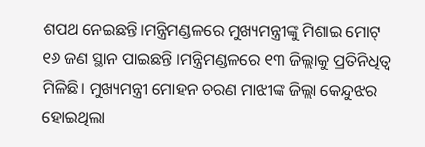ଶପଥ ନେଇଛନ୍ତି।ମନ୍ତ୍ରିମଣ୍ଡଳରେ ମୁଖ୍ୟମନ୍ତ୍ରୀଙ୍କୁ ମିଶାଇ ମୋଟ୍ ୧୬ ଜଣ ସ୍ଥାନ ପାଇଛନ୍ତି ।ମନ୍ତ୍ରିମଣ୍ଡଳରେ ୧୩ ଜିଲ୍ଲାକୁ ପ୍ରତିନିଧିତ୍ବ ମିଳିଛି। ମୁଖ୍ୟମନ୍ତ୍ରୀ ମୋହନ ଚରଣ ମାଝୀଙ୍କ ଜିଲ୍ଲା କେନ୍ଦୁଝର ହୋଇଥିଲା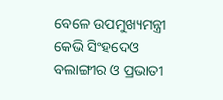ବେଳେ ଉପମୁଖ୍ୟମନ୍ତ୍ରୀ କେଭି ସିଂହଦେଓ ବଲାଙ୍ଗୀର ଓ ପ୍ରଭାତୀ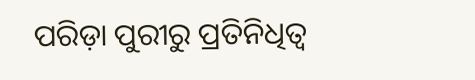ପରିଡ଼ା ପୁରୀରୁ ପ୍ରତିନିଧିତ୍ବ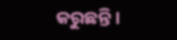କରୁଛନ୍ତି।